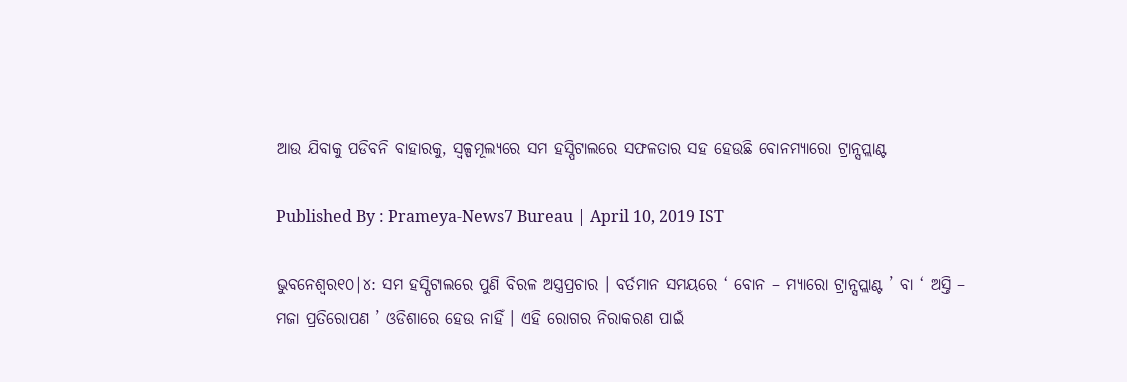ଆଉ ଯିବାକୁ ପଡିବନି ବାହାରକୁ, ସ୍ବଳ୍ପମୂଲ୍ୟରେ ସମ ହସ୍ପିଟାଲରେ ସଫଳତାର ସହ ହେଉଛି ବୋନମ୍ୟାରୋ ଟ୍ରାନ୍ସପ୍ଲାଣ୍ଟ

Published By : Prameya-News7 Bureau | April 10, 2019 IST

ଭୁବନେଶ୍ବର୧୦|୪: ସମ ହସ୍ପିଟାଲରେ ପୁଣି ବିରଳ ଅସ୍ତ୍ରପ୍ରଚାର । ବର୍ତମାନ ସମୟରେ ‘ ବୋନ – ମ୍ୟାରୋ ଟ୍ରାନ୍ସପ୍ଲାଣ୍ଟ ’ ବା ‘ ଅସ୍ତି – ମଜା ପ୍ରତିରୋପଣ ’ ଓଡିଶାରେ ହେଉ ନାହିଁ । ଏହି ରୋଗର ନିରାକରଣ ପାଇଁ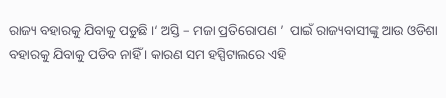ରାଜ୍ୟ ବହାରକୁ ଯିବାକୁ ପଡୁଛି ।‘ ଅସ୍ତି – ମଜା ପ୍ରତିରୋପଣ ’  ପାଇଁ ରାଜ୍ୟବାସୀଙ୍କୁ ଆଉ ଓଡିଶା ବହାରକୁ ଯିବାକୁ ପଡିବ ନାହିଁ । କାରଣ ସମ ହସ୍ପିଟାଲରେ ଏହି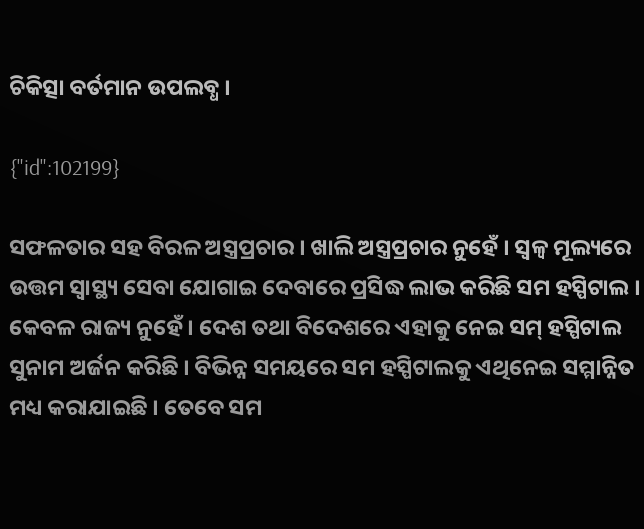ଚିକିତ୍ସା ବର୍ତମାନ ଉପଲବ୍ଧ ।

{"id":102199}

ସଫଳତାର ସହ ବିରଳ ଅସ୍ତ୍ରପ୍ରଚାର । ଖାଲି ଅସ୍ତ୍ରପ୍ରଚାର ନୁହେଁ । ସ୍ବଳ୍ବ ମୂଲ୍ୟରେ ଉତ୍ତମ ସ୍ବାସ୍ଥ୍ୟ ସେବା ଯୋଗାଇ ଦେବାରେ ପ୍ରସିଦ୍ଧ ଲାଭ କରିଛି ସମ ହସ୍ପିଟାଲ । କେବଳ ରାଜ୍ୟ ନୁହେଁ । ଦେଶ ତଥା ବିଦେଶରେ ଏହାକୁ ନେଇ ସମ୍ ହସ୍ପିଟାଲ ସୁନାମ ଅର୍ଜନ କରିଛି । ବିଭିନ୍ନ ସମୟରେ ସମ ହସ୍ପିଟାଲକୁ ଏଥିନେଇ ସମ୍ମାନ୍ନିତ ମଧ୍ୟ କରାଯାଇଛି । ତେବେ ସମ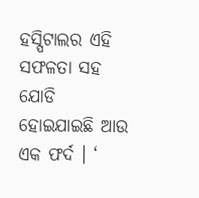ହସ୍ପିଟାଲର ଏହି ସଫଳତା ସହ ଯୋଡି ହୋଇଯାଇଛି ଆଉ ଏକ ଫର୍ଦ । ‘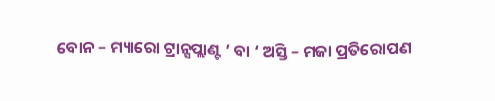ବୋନ – ମ୍ୟାରୋ ଟ୍ରାନ୍ସପ୍ଲାଣ୍ଟ ’ ବା ‘ ଅସ୍ତି – ମଜା ପ୍ରତିରୋପଣ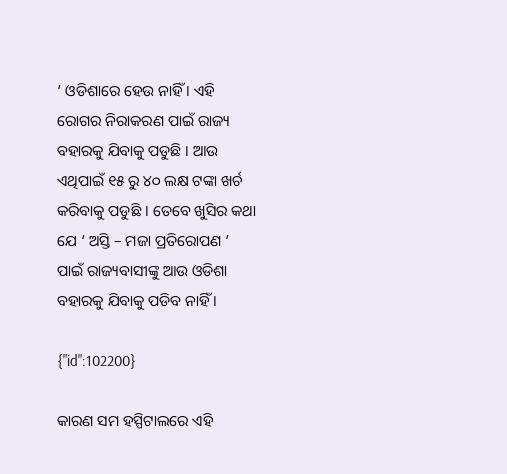’ ଓଡିଶାରେ ହେଉ ନାହିଁ । ଏହି ରୋଗର ନିରାକରଣ ପାଇଁ ରାଜ୍ୟ ବହାରକୁ ଯିବାକୁ ପଡୁଛି । ଆଉ ଏଥିପାଇଁ ୧୫ ରୁ ୪୦ ଲକ୍ଷ ଟଙ୍କା ଖର୍ଚ କରିବାକୁ ପଡୁଛି । ତେବେ ଖୁସିର କଥା ଯେ ‘ ଅସ୍ତି – ମଜା ପ୍ରତିରୋପଣ ’  ପାଇଁ ରାଜ୍ୟବାସୀଙ୍କୁ ଆଉ ଓଡିଶା ବହାରକୁ ଯିବାକୁ ପଡିବ ନାହିଁ ।

{"id":102200}

କାରଣ ସମ ହସ୍ପିଟାଲରେ ଏହି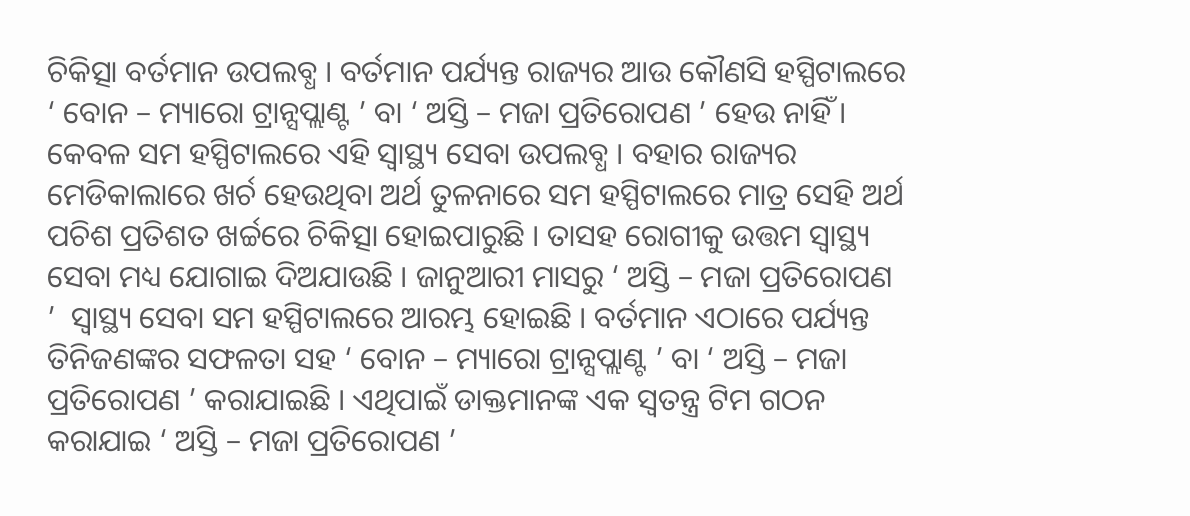ଚିକିତ୍ସା ବର୍ତମାନ ଉପଲବ୍ଧ । ବର୍ତମାନ ପର୍ଯ୍ୟନ୍ତ ରାଜ୍ୟର ଆଉ କୌଣସି ହସ୍ପିଟାଲରେ ‘ ବୋନ – ମ୍ୟାରୋ ଟ୍ରାନ୍ସପ୍ଲାଣ୍ଟ ’ ବା ‘ ଅସ୍ତି – ମଜା ପ୍ରତିରୋପଣ ’ ହେଉ ନାହିଁ । କେବଳ ସମ ହସ୍ପିଟାଲରେ ଏହି ସ୍ବାସ୍ଥ୍ୟ ସେବା ଉପଲବ୍ଧ । ବହାର ରାଜ୍ୟର ମେଡିକାଲାରେ ଖର୍ଚ ହେଉଥିବା ଅର୍ଥ ତୁଳନାରେ ସମ ହସ୍ପିଟାଲରେ ମାତ୍ର ସେହି ଅର୍ଥ ପଚିଶ ପ୍ରତିଶତ ଖର୍ଚ୍ଚରେ ଚିକିତ୍ସା ହୋଇପାରୁଛି । ତାସହ ରୋଗୀକୁ ଉତ୍ତମ ସ୍ବାସ୍ଥ୍ୟ ସେବା ମଧ୍ୟ ଯୋଗାଇ ଦିଅଯାଉଛି । ଜାନୁଆରୀ ମାସରୁ ‘ ଅସ୍ତି – ମଜା ପ୍ରତିରୋପଣ ’  ସ୍ବାସ୍ଥ୍ୟ ସେବା ସମ ହସ୍ପିଟାଲରେ ଆରମ୍ଭ ହୋଇଛି । ବର୍ତମାନ ଏଠାରେ ପର୍ଯ୍ୟନ୍ତ ତିନିଜଣଙ୍କର ସଫଳତା ସହ ‘ ବୋନ – ମ୍ୟାରୋ ଟ୍ରାନ୍ସପ୍ଲାଣ୍ଟ ’ ବା ‘ ଅସ୍ତି – ମଜା ପ୍ରତିରୋପଣ ’ କରାଯାଇଛି । ଏଥିପାଇଁ ଡାକ୍ତମାନଙ୍କ ଏକ ସ୍ବତନ୍ତ୍ର ଟିମ ଗଠନ କରାଯାଇ ‘ ଅସ୍ତି – ମଜା ପ୍ରତିରୋପଣ ’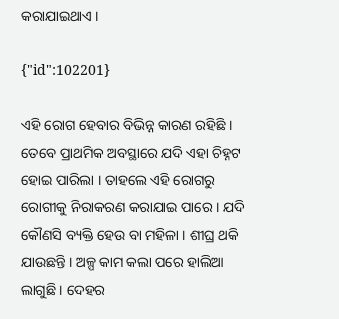କରାଯାଇଥାଏ ।

{"id":102201}

ଏହି ରୋଗ ହେବାର ବିଭିନ୍ନ କାରଣ ରହିଛି । ତେବେ ପ୍ରାଥମିକ ଅବସ୍ଥାରେ ଯଦି ଏହା ଚିହ୍ନଟ ହୋଇ ପାରିଲା । ତାହଲେ ଏହି ରୋଗରୁ ରୋଗୀକୁ ନିରାକରଣ କରାଯାଇ ପାରେ । ଯଦି କୌଣସି ବ୍ୟକ୍ତି ହେଉ ବା ମହିଳା । ଶୀଘ୍ର ଥକି ଯାଉଛନ୍ତି । ଅଳ୍ପ କାମ କଲା ପରେ ହାଲିଆ ଲାଗୁଛି । ଦେହର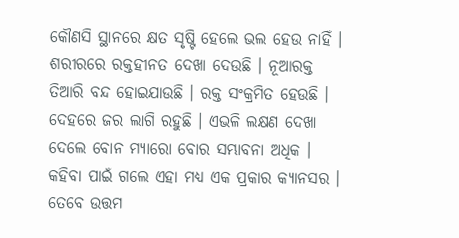କୌଣସି ସ୍ଥାନରେ କ୍ଷତ ସୃଷ୍ଟି ହେଲେ ଭଲ ହେଉ ନାହିଁ । ଶରୀରରେ ରକ୍ତହୀନତ ଦେଖା ଦେଉଛି । ନୂଆରକ୍ତ ତିଆରି ବନ୍ଦ ହୋଇଯାଉଛି । ରକ୍ତ ସଂକ୍ରମିତ ହେଉଛି । ଦେହରେ ଜର ଲାଗି ରହୁଛି । ଏଭଳି ଲକ୍ଷଣ ଦେଖା ଦେଲେ ବୋନ ମ୍ୟାରୋ ବୋର ସମ୍ଭାବନା ଅଧିକ । କହିବା ପାଇଁ ଗଲେ ଏହା ମଧ୍ୟ ଏକ ପ୍ରକାର କ୍ୟାନସର । ତେବେ ଉତ୍ତମ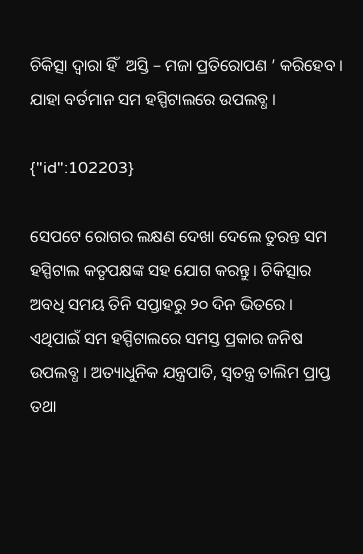ଚିକିତ୍ସା ଦ୍ବାରା ହିଁ  ଅସ୍ତି – ମଜା ପ୍ରତିରୋପଣ ’ କରିହେବ । ଯାହା ବର୍ତମାନ ସମ ହସ୍ପିଟାଲରେ ଉପଲବ୍ଧ ।

{"id":102203}

ସେପଟେ ରୋଗର ଲକ୍ଷଣ ଦେଖା ଦେଲେ ତୁରନ୍ତ ସମ ହସ୍ପିଟାଲ କତୃପକ୍ଷଙ୍କ ସହ ଯୋଗ କରନ୍ତୁ । ଚିକିତ୍ସାର ଅବଧି ସମୟ ତିନି ସପ୍ତାହରୁ ୨୦ ଦିନ ଭିତରେ । ଏଥିପାଇଁ ସମ ହସ୍ପିଟାଲରେ ସମସ୍ତ ପ୍ରକାର ଜନିଷ ଉପଲବ୍ଧ । ଅତ୍ୟାଧୁନିକ ଯନ୍ତ୍ରପାତି, ସ୍ବତନ୍ତ୍ର ତାଲିମ ପ୍ରାପ୍ତ ତଥା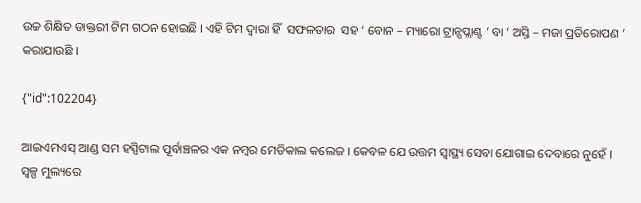ଉଚ୍ଚ ଶିକ୍ଷିତ ଡାକ୍ତରୀ ଟିମ ଗଠନ ହୋଇଛି । ଏହି ଟିମ ଦ୍ବାରା ହିଁ  ସଫଳତାର  ସହ ‘ ବୋନ – ମ୍ୟାରୋ ଟ୍ରାନ୍ସପ୍ଲାଣ୍ଟ ’ ବା ‘ ଅସ୍ତି – ମଜା ପ୍ରତିରୋପଣ ’ କରାଯାଉଛି ।

{"id":102204}

ଆଇଏମଏସ୍ ଆଣ୍ଡ ସମ ହସ୍ପିଟାଲ ପୂର୍ବାଞ୍ଚଳର ଏକ ନମ୍ବର ମେଡିକାଲ କଲେଜ । କେବଳ ଯେ ଉତ୍ତମ ସ୍ବାସ୍ଥ୍ୟ ସେବା ଯୋଗାଇ ଦେବାରେ ନୁହେଁ । ସ୍ବଳ୍ପ ମୁଲ୍ୟରେ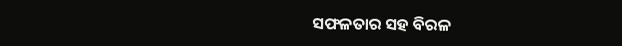ସଫଳତାର ସହ ବିରଳ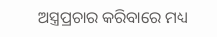ଅସ୍ତ୍ରପ୍ରଚାର କରିବାରେ ମଧ୍ୟ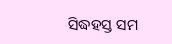ସିଦ୍ଧହସ୍ତ ସମ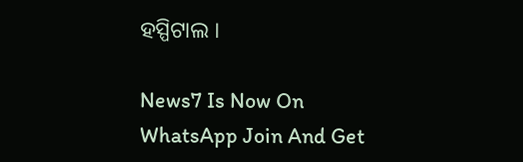ହସ୍ପିଟାଲ ।

News7 Is Now On WhatsApp Join And Get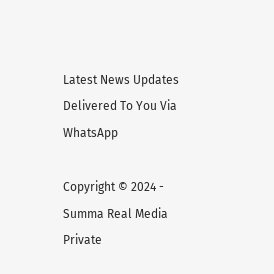Latest News Updates Delivered To You Via WhatsApp

Copyright © 2024 - Summa Real Media Private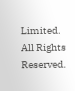Limited. All Rights Reserved.